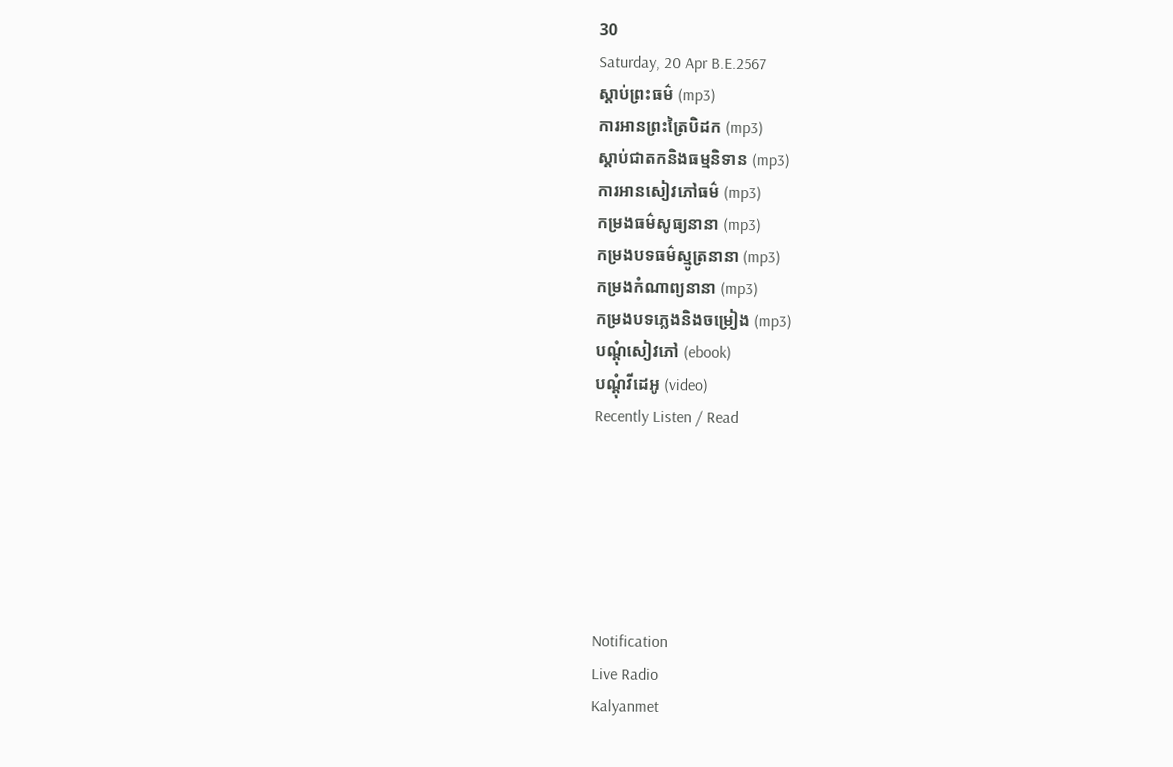30
Saturday, 20 Apr B.E.2567
ស្តាប់ព្រះធម៌ (mp3)
ការអានព្រះត្រៃបិដក (mp3)
ស្តាប់ជាតកនិងធម្មនិទាន (mp3)
ការអានសៀវភៅធម៌ (mp3)
កម្រងធម៌សូធ្យនានា (mp3)
កម្រងបទធម៌ស្មូត្រនានា (mp3)
កម្រងកំណាព្យនានា (mp3)
កម្រងបទភ្លេងនិងចម្រៀង (mp3)
បណ្តុំសៀវភៅ (ebook)
បណ្តុំវីដេអូ (video)
Recently Listen / Read






Notification
Live Radio
Kalyanmet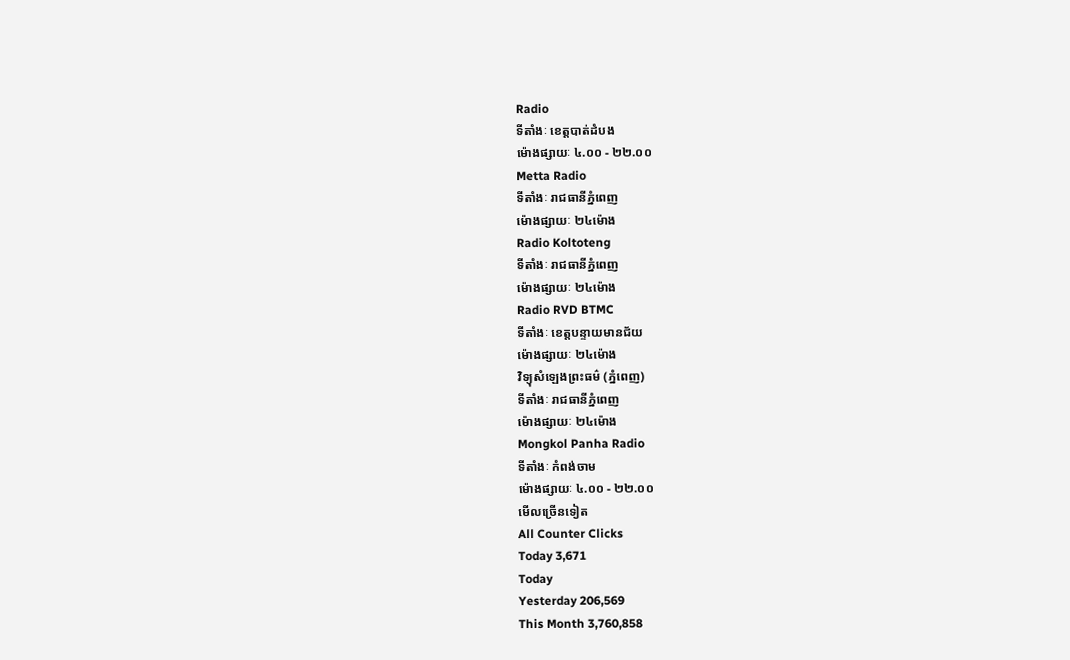Radio
ទីតាំងៈ ខេត្តបាត់ដំបង
ម៉ោងផ្សាយៈ ៤.០០ - ២២.០០
Metta Radio
ទីតាំងៈ រាជធានីភ្នំពេញ
ម៉ោងផ្សាយៈ ២៤ម៉ោង
Radio Koltoteng
ទីតាំងៈ រាជធានីភ្នំពេញ
ម៉ោងផ្សាយៈ ២៤ម៉ោង
Radio RVD BTMC
ទីតាំងៈ ខេត្តបន្ទាយមានជ័យ
ម៉ោងផ្សាយៈ ២៤ម៉ោង
វិទ្យុសំឡេងព្រះធម៌ (ភ្នំពេញ)
ទីតាំងៈ រាជធានីភ្នំពេញ
ម៉ោងផ្សាយៈ ២៤ម៉ោង
Mongkol Panha Radio
ទីតាំងៈ កំពង់ចាម
ម៉ោងផ្សាយៈ ៤.០០ - ២២.០០
មើលច្រើនទៀត
All Counter Clicks
Today 3,671
Today
Yesterday 206,569
This Month 3,760,858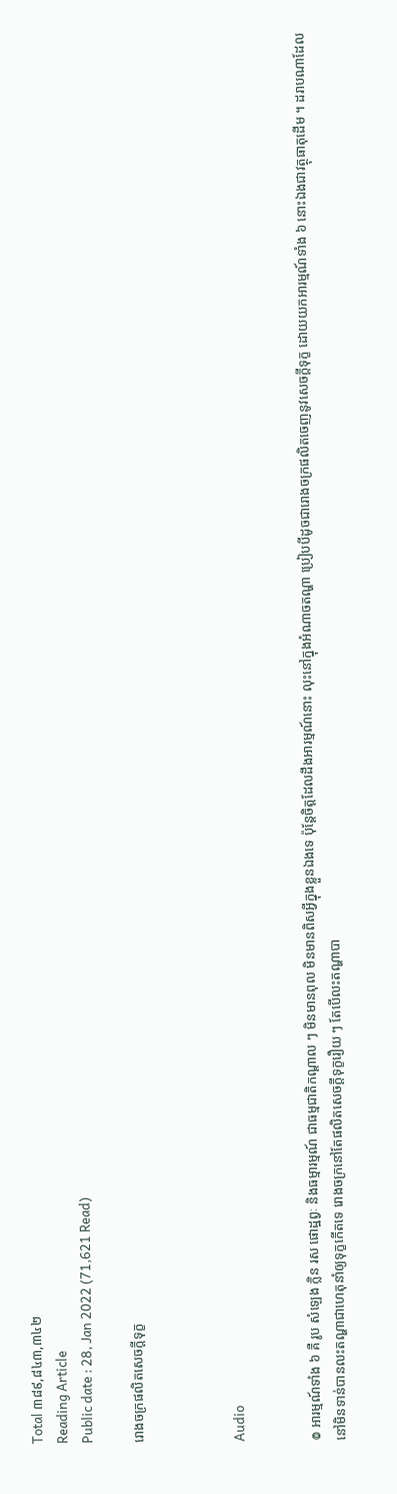Total ៣៨៩,៨៤៣,៣៤២
Reading Article
Public date : 28, Jan 2022 (71,621 Read)

រោងចក្រផលិតសេចក្ដីទុក្ខ



Audio


៙ អារម្មណ៍ទាំង ៦ គឺ រូប សំឡេង ក្លិន រស ផោដ្ឋព្វៈ និងធម្មារម្មណ៍ ជាធម្មជាតិកណ្ដាល ៗ មិនមានពុល មិនមានពិសអ្វីក្នុងខ្លួនឯងទេ ប៉ុន្តែចិត្តដែលដឹងអារម្មណ៍នោះ លុះនៅក្នុងអំណាចតណ្ហា ប្រៀបបីដូចជារោងចក្រផលិតចេញនូវសេចក្ដីទុក្ខ ដោយយកអារម្មណ៍ទាំង ៦ នោះឯងជាវត្ថុធាតុដើម ។ ដរាបណាដែលនៅមិនទាន់បានលះតណ្ហាជាហេតុនាំឲ្យទុក្ខកើតទេ រោងចក្រនៅតែផលិតសេចក្ដីទុក្ខរឿយ ៗ តែបើលះតណ្ហាបា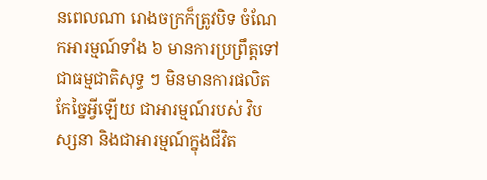នពេលណា រោងចក្រក៏ត្រូវបិទ ចំណែកអារម្មណ៍ទាំង ៦ មានការប្រព្រឹត្តទៅជាធម្មជាតិសុទ្ធ ៗ មិនមានការផលិតកែច្នៃអ្វីឡើយ ជាអារម្មណ៍របស់ វិបស្សនា និងជាអារម្មណ៍ក្នុងជីវិត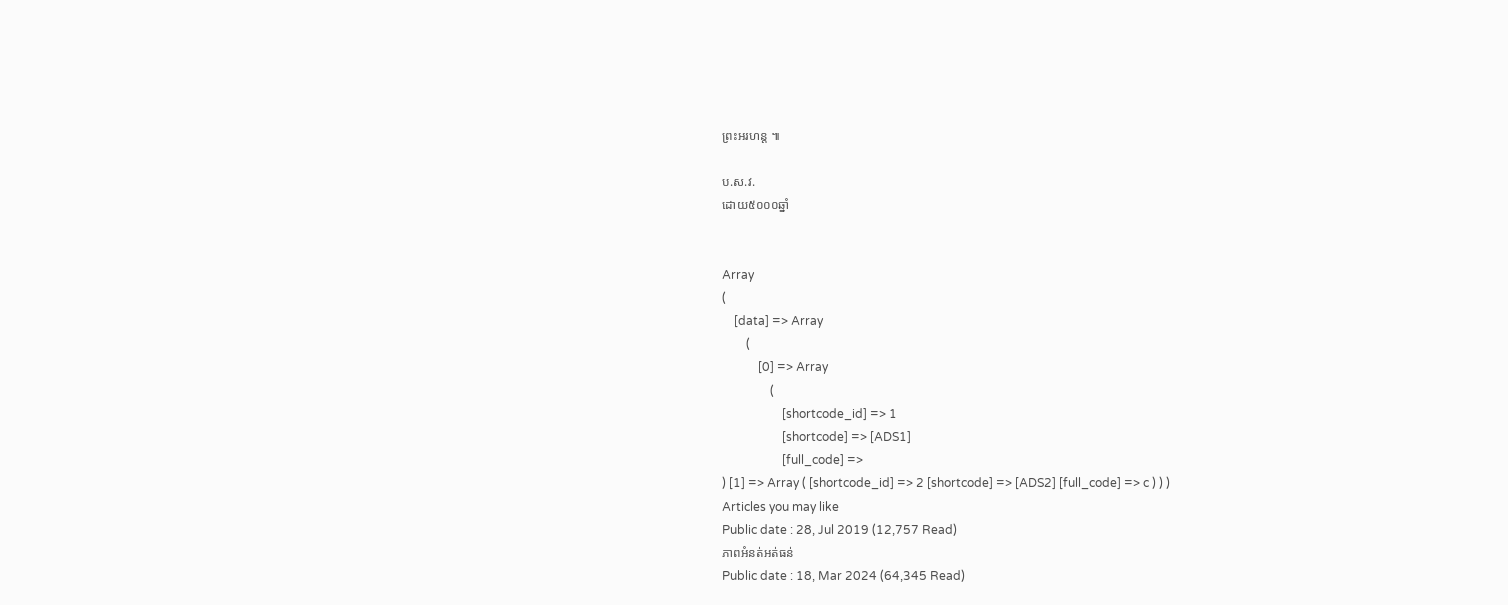ព្រះអរហន្ត ៕

ប.ស.វ.
ដោយ៥០០០ឆ្នាំ


Array
(
    [data] => Array
        (
            [0] => Array
                (
                    [shortcode_id] => 1
                    [shortcode] => [ADS1]
                    [full_code] =>
) [1] => Array ( [shortcode_id] => 2 [shortcode] => [ADS2] [full_code] => c ) ) )
Articles you may like
Public date : 28, Jul 2019 (12,757 Read)
ភាពអំនត់អត់ធន់
Public date : 18, Mar 2024 (64,345 Read)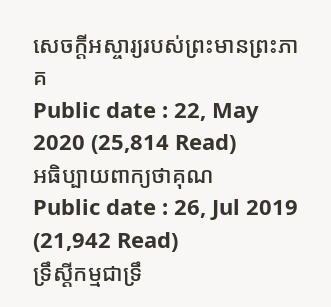សេចក្តីអស្ចារ្យរបស់ព្រះមានព្រះភាគ
Public date : 22, May 2020 (25,814 Read)
អធិប្បាយពាក្យថាគុណ
Public date : 26, Jul 2019 (21,942 Read)
ទ្រឹស្តីកម្មជាទ្រឹ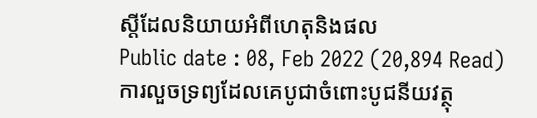ស្តីដែលនិយាយអំពីហេតុនិងផល
Public date : 08, Feb 2022 (20,894 Read)
ការលួចទ្រព្យដែលគេបូជាចំពោះបូជនីយវត្ថុ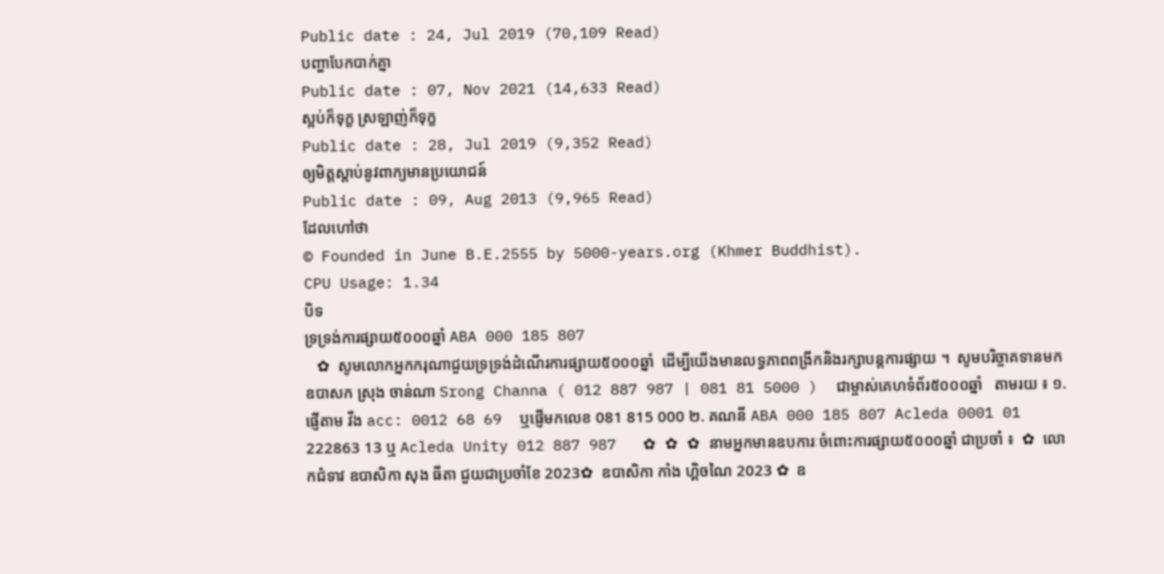Public date : 24, Jul 2019 (70,109 Read)
បញ្ហាបែកបាក់គ្នា
Public date : 07, Nov 2021 (14,633 Read)
ស្អប់ក៏ទុក្ខ ស្រឡាញ់ក៏ទុក្ខ
Public date : 28, Jul 2019 (9,352 Read)
ឲ្យមិត្តស្ដាប់នូវពាក្យមានប្រយោជន៍
Public date : 09, Aug 2013 (9,965 Read)
ដែលហៅថា
© Founded in June B.E.2555 by 5000-years.org (Khmer Buddhist).
CPU Usage: 1.34
បិទ
ទ្រទ្រង់ការផ្សាយ៥០០០ឆ្នាំ ABA 000 185 807
   ✿  សូមលោកអ្នកករុណាជួយទ្រទ្រង់ដំណើរការផ្សាយ៥០០០ឆ្នាំ  ដើម្បីយើងមានលទ្ធភាពពង្រីកនិងរក្សាបន្តការផ្សាយ ។  សូមបរិច្ចាគទានមក ឧបាសក ស្រុង ចាន់ណា Srong Channa ( 012 887 987 | 081 81 5000 )  ជាម្ចាស់គេហទំព័រ៥០០០ឆ្នាំ   តាមរយ ៖ ១. ផ្ញើតាម វីង acc: 0012 68 69  ឬផ្ញើមកលេខ 081 815 000 ២. គណនី ABA 000 185 807 Acleda 0001 01 222863 13 ឬ Acleda Unity 012 887 987   ✿ ✿ ✿ នាមអ្នកមានឧបការៈចំពោះការផ្សាយ៥០០០ឆ្នាំ ជាប្រចាំ ៖  ✿  លោកជំទាវ ឧបាសិកា សុង ធីតា ជួយជាប្រចាំខែ 2023✿  ឧបាសិកា កាំង ហ្គិចណៃ 2023 ✿  ឧ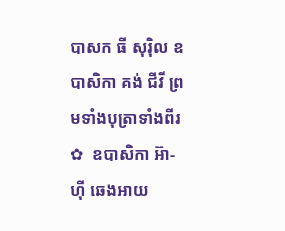បាសក ធី សុរ៉ិល ឧបាសិកា គង់ ជីវី ព្រមទាំងបុត្រាទាំងពីរ ✿  ឧបាសិកា អ៊ា-ហុី ឆេងអាយ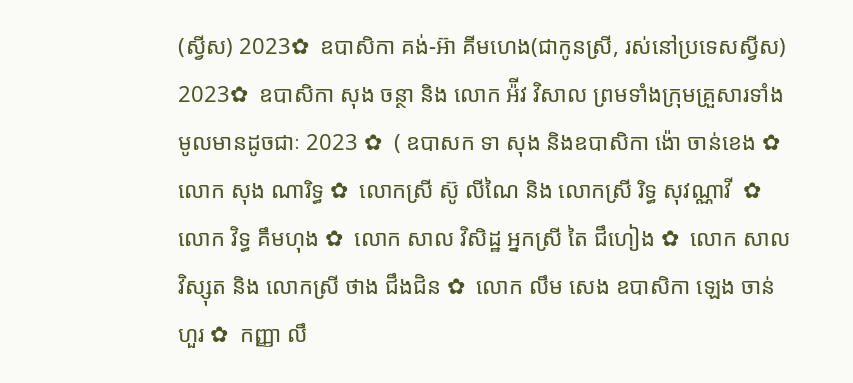(ស្វីស) 2023✿  ឧបាសិកា គង់-អ៊ា គីមហេង(ជាកូនស្រី, រស់នៅប្រទេសស្វីស) 2023✿  ឧបាសិកា សុង ចន្ថា និង លោក អ៉ីវ វិសាល ព្រមទាំងក្រុមគ្រួសារទាំងមូលមានដូចជាៈ 2023 ✿  ( ឧបាសក ទា សុង និងឧបាសិកា ង៉ោ ចាន់ខេង ✿  លោក សុង ណារិទ្ធ ✿  លោកស្រី ស៊ូ លីណៃ និង លោកស្រី រិទ្ធ សុវណ្ណាវី  ✿  លោក វិទ្ធ គឹមហុង ✿  លោក សាល វិសិដ្ឋ អ្នកស្រី តៃ ជឹហៀង ✿  លោក សាល វិស្សុត និង លោកស្រី ថាង ជឹងជិន ✿  លោក លឹម សេង ឧបាសិកា ឡេង ចាន់ហួរ ✿  កញ្ញា លឹ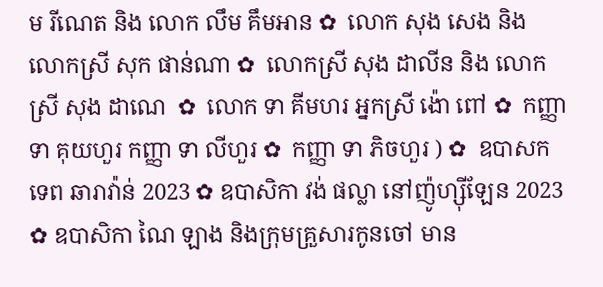ម រីណេត និង លោក លឹម គឹមអាន ✿  លោក សុង សេង និង លោកស្រី សុក ផាន់ណា ✿  លោកស្រី សុង ដាលីន និង លោកស្រី សុង ដាណេ  ✿  លោក ទា គីមហរ អ្នកស្រី ង៉ោ ពៅ ✿  កញ្ញា ទា គុយហួរ កញ្ញា ទា លីហួរ ✿  កញ្ញា ទា ភិចហួរ ) ✿  ឧបាសក ទេព ឆារាវ៉ាន់ 2023 ✿ ឧបាសិកា វង់ ផល្លា នៅញ៉ូហ្ស៊ីឡែន 2023  ✿ ឧបាសិកា ណៃ ឡាង និងក្រុមគ្រួសារកូនចៅ មាន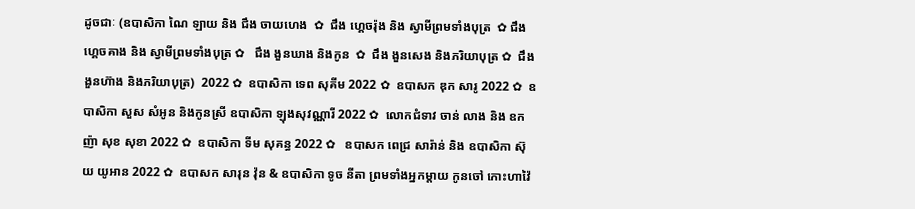ដូចជាៈ (ឧបាសិកា ណៃ ឡាយ និង ជឹង ចាយហេង  ✿  ជឹង ហ្គេចរ៉ុង និង ស្វាមីព្រមទាំងបុត្រ  ✿ ជឹង ហ្គេចគាង និង ស្វាមីព្រមទាំងបុត្រ ✿   ជឹង ងួនឃាង និងកូន  ✿  ជឹង ងួនសេង និងភរិយាបុត្រ ✿  ជឹង ងួនហ៊ាង និងភរិយាបុត្រ)  2022 ✿  ឧបាសិកា ទេព សុគីម 2022 ✿  ឧបាសក ឌុក សារូ 2022 ✿  ឧបាសិកា សួស សំអូន និងកូនស្រី ឧបាសិកា ឡុងសុវណ្ណារី 2022 ✿  លោកជំទាវ ចាន់ លាង និង ឧកញ៉ា សុខ សុខា 2022 ✿  ឧបាសិកា ទីម សុគន្ធ 2022 ✿   ឧបាសក ពេជ្រ សារ៉ាន់ និង ឧបាសិកា ស៊ុយ យូអាន 2022 ✿  ឧបាសក សារុន វ៉ុន & ឧបាសិកា ទូច នីតា ព្រមទាំងអ្នកម្តាយ កូនចៅ កោះហាវ៉ៃ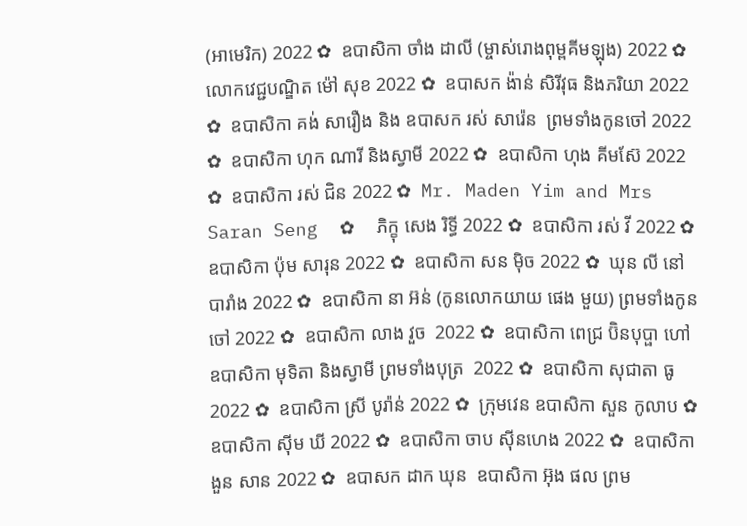(អាមេរិក) 2022 ✿  ឧបាសិកា ចាំង ដាលី (ម្ចាស់រោងពុម្ពគីមឡុង) 2022 ✿  លោកវេជ្ជបណ្ឌិត ម៉ៅ សុខ 2022 ✿  ឧបាសក ង៉ាន់ សិរីវុធ និងភរិយា 2022 ✿  ឧបាសិកា គង់ សារឿង និង ឧបាសក រស់ សារ៉េន  ព្រមទាំងកូនចៅ 2022 ✿  ឧបាសិកា ហុក ណារី និងស្វាមី 2022 ✿  ឧបាសិកា ហុង គីមស៊ែ 2022 ✿  ឧបាសិកា រស់ ជិន 2022 ✿  Mr. Maden Yim and Mrs Saran Seng  ✿  ភិក្ខុ សេង រិទ្ធី 2022 ✿  ឧបាសិកា រស់ វី 2022 ✿  ឧបាសិកា ប៉ុម សារុន 2022 ✿  ឧបាសិកា សន ម៉ិច 2022 ✿  ឃុន លី នៅបារាំង 2022 ✿  ឧបាសិកា នា អ៊ន់ (កូនលោកយាយ ផេង មួយ) ព្រមទាំងកូនចៅ 2022 ✿  ឧបាសិកា លាង វួច  2022 ✿  ឧបាសិកា ពេជ្រ ប៊ិនបុប្ផា ហៅឧបាសិកា មុទិតា និងស្វាមី ព្រមទាំងបុត្រ  2022 ✿  ឧបាសិកា សុជាតា ធូ  2022 ✿  ឧបាសិកា ស្រី បូរ៉ាន់ 2022 ✿  ក្រុមវេន ឧបាសិកា សួន កូលាប ✿  ឧបាសិកា ស៊ីម ឃី 2022 ✿  ឧបាសិកា ចាប ស៊ីនហេង 2022 ✿  ឧបាសិកា ងួន សាន 2022 ✿  ឧបាសក ដាក ឃុន  ឧបាសិកា អ៊ុង ផល ព្រម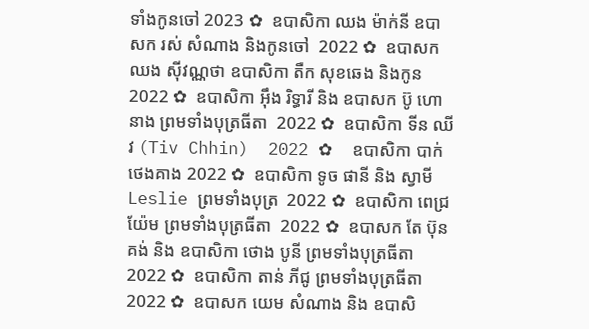ទាំងកូនចៅ 2023 ✿  ឧបាសិកា ឈង ម៉ាក់នី ឧបាសក រស់ សំណាង និងកូនចៅ  2022 ✿  ឧបាសក ឈង សុីវណ្ណថា ឧបាសិកា តឺក សុខឆេង និងកូន 2022 ✿  ឧបាសិកា អុឹង រិទ្ធារី និង ឧបាសក ប៊ូ ហោនាង ព្រមទាំងបុត្រធីតា  2022 ✿  ឧបាសិកា ទីន ឈីវ (Tiv Chhin)  2022 ✿  ឧបាសិកា បាក់ ថេងគាង 2022 ✿  ឧបាសិកា ទូច ផានី និង ស្វាមី Leslie ព្រមទាំងបុត្រ  2022 ✿  ឧបាសិកា ពេជ្រ យ៉ែម ព្រមទាំងបុត្រធីតា  2022 ✿  ឧបាសក តែ ប៊ុនគង់ និង ឧបាសិកា ថោង បូនី ព្រមទាំងបុត្រធីតា  2022 ✿  ឧបាសិកា តាន់ ភីជូ ព្រមទាំងបុត្រធីតា  2022 ✿  ឧបាសក យេម សំណាង និង ឧបាសិ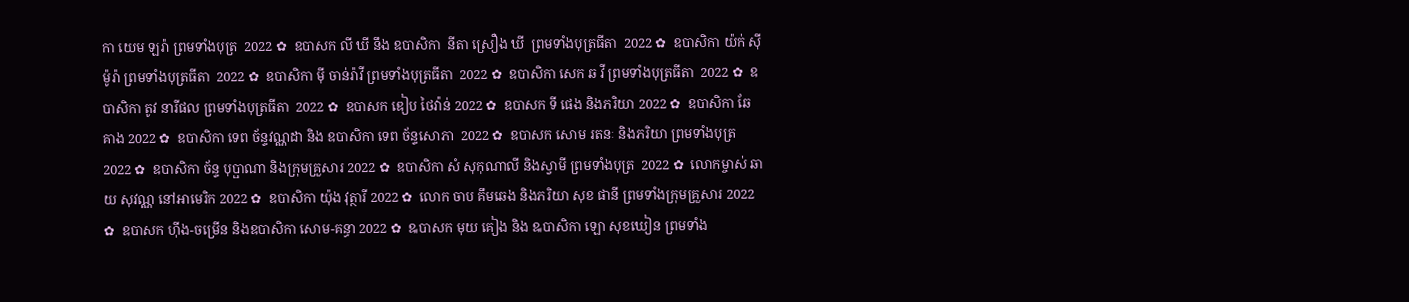កា យេម ឡរ៉ា ព្រមទាំងបុត្រ  2022 ✿  ឧបាសក លី ឃី នឹង ឧបាសិកា  នីតា ស្រឿង ឃី  ព្រមទាំងបុត្រធីតា  2022 ✿  ឧបាសិកា យ៉ក់ សុីម៉ូរ៉ា ព្រមទាំងបុត្រធីតា  2022 ✿  ឧបាសិកា មុី ចាន់រ៉ាវី ព្រមទាំងបុត្រធីតា  2022 ✿  ឧបាសិកា សេក ឆ វី ព្រមទាំងបុត្រធីតា  2022 ✿  ឧបាសិកា តូវ នារីផល ព្រមទាំងបុត្រធីតា  2022 ✿  ឧបាសក ឌៀប ថៃវ៉ាន់ 2022 ✿  ឧបាសក ទី ផេង និងភរិយា 2022 ✿  ឧបាសិកា ឆែ គាង 2022 ✿  ឧបាសិកា ទេព ច័ន្ទវណ្ណដា និង ឧបាសិកា ទេព ច័ន្ទសោភា  2022 ✿  ឧបាសក សោម រតនៈ និងភរិយា ព្រមទាំងបុត្រ  2022 ✿  ឧបាសិកា ច័ន្ទ បុប្ផាណា និងក្រុមគ្រួសារ 2022 ✿  ឧបាសិកា សំ សុកុណាលី និងស្វាមី ព្រមទាំងបុត្រ  2022 ✿  លោកម្ចាស់ ឆាយ សុវណ្ណ នៅអាមេរិក 2022 ✿  ឧបាសិកា យ៉ុង វុត្ថារី 2022 ✿  លោក ចាប គឹមឆេង និងភរិយា សុខ ផានី ព្រមទាំងក្រុមគ្រួសារ 2022 ✿  ឧបាសក ហ៊ីង-ចម្រើន និងឧបាសិកា សោម-គន្ធា 2022 ✿  ឩបាសក មុយ គៀង និង ឩបាសិកា ឡោ សុខឃៀន ព្រមទាំង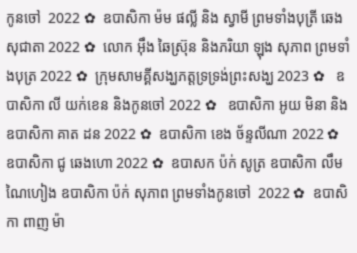កូនចៅ  2022 ✿  ឧបាសិកា ម៉ម ផល្លី និង ស្វាមី ព្រមទាំងបុត្រី ឆេង សុជាតា 2022 ✿  លោក អ៊ឹង ឆៃស្រ៊ុន និងភរិយា ឡុង សុភាព ព្រមទាំងបុត្រ 2022 ✿  ក្រុមសាមគ្គីសង្ឃភត្តទ្រទ្រង់ព្រះសង្ឃ 2023 ✿   ឧបាសិកា លី យក់ខេន និងកូនចៅ 2022 ✿   ឧបាសិកា អូយ មិនា និង ឧបាសិកា គាត ដន 2022 ✿  ឧបាសិកា ខេង ច័ន្ទលីណា 2022 ✿  ឧបាសិកា ជូ ឆេងហោ 2022 ✿  ឧបាសក ប៉ក់ សូត្រ ឧបាសិកា លឹម ណៃហៀង ឧបាសិកា ប៉ក់ សុភាព ព្រមទាំងកូនចៅ  2022 ✿  ឧបាសិកា ពាញ ម៉ា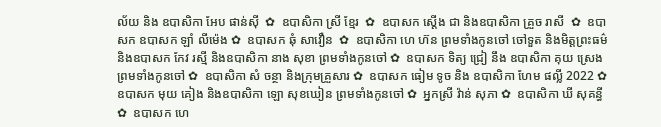ល័យ និង ឧបាសិកា អែប ផាន់ស៊ី  ✿  ឧបាសិកា ស្រី ខ្មែរ  ✿  ឧបាសក ស្តើង ជា និងឧបាសិកា គ្រួច រាសី  ✿  ឧបាសក ឧបាសក ឡាំ លីម៉េង ✿  ឧបាសក ឆុំ សាវឿន  ✿  ឧបាសិកា ហេ ហ៊ន ព្រមទាំងកូនចៅ ចៅទួត និងមិត្តព្រះធម៌ និងឧបាសក កែវ រស្មី និងឧបាសិកា នាង សុខា ព្រមទាំងកូនចៅ ✿  ឧបាសក ទិត្យ ជ្រៀ នឹង ឧបាសិកា គុយ ស្រេង ព្រមទាំងកូនចៅ ✿  ឧបាសិកា សំ ចន្ថា និងក្រុមគ្រួសារ ✿  ឧបាសក ធៀម ទូច និង ឧបាសិកា ហែម ផល្លី 2022 ✿  ឧបាសក មុយ គៀង និងឧបាសិកា ឡោ សុខឃៀន ព្រមទាំងកូនចៅ ✿  អ្នកស្រី វ៉ាន់ សុភា ✿  ឧបាសិកា ឃី សុគន្ធី ✿  ឧបាសក ហេ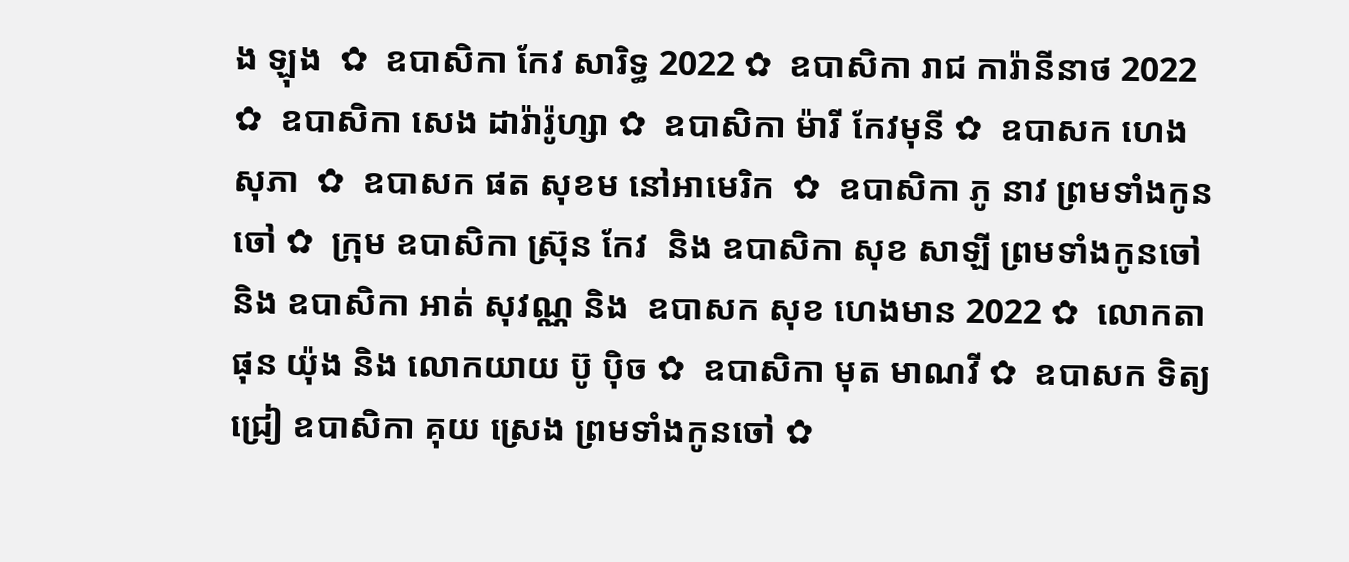ង ឡុង  ✿  ឧបាសិកា កែវ សារិទ្ធ 2022 ✿  ឧបាសិកា រាជ ការ៉ានីនាថ 2022 ✿  ឧបាសិកា សេង ដារ៉ារ៉ូហ្សា ✿  ឧបាសិកា ម៉ារី កែវមុនី ✿  ឧបាសក ហេង សុភា  ✿  ឧបាសក ផត សុខម នៅអាមេរិក  ✿  ឧបាសិកា ភូ នាវ ព្រមទាំងកូនចៅ ✿  ក្រុម ឧបាសិកា ស្រ៊ុន កែវ  និង ឧបាសិកា សុខ សាឡី ព្រមទាំងកូនចៅ និង ឧបាសិកា អាត់ សុវណ្ណ និង  ឧបាសក សុខ ហេងមាន 2022 ✿  លោកតា ផុន យ៉ុង និង លោកយាយ ប៊ូ ប៉ិច ✿  ឧបាសិកា មុត មាណវី ✿  ឧបាសក ទិត្យ ជ្រៀ ឧបាសិកា គុយ ស្រេង ព្រមទាំងកូនចៅ ✿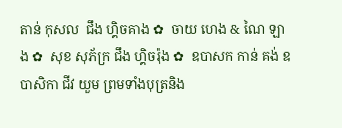តាន់ កុសល  ជឹង ហ្គិចគាង ✿  ចាយ ហេង & ណៃ ឡាង ✿  សុខ សុភ័ក្រ ជឹង ហ្គិចរ៉ុង ✿  ឧបាសក កាន់ គង់ ឧបាសិកា ជីវ យួម ព្រមទាំងបុត្រនិង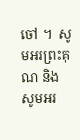ចៅ ។  សូមអរព្រះគុណ និង សូមអរ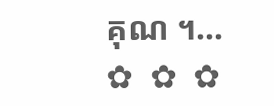គុណ ។...       ✿  ✿  ✿